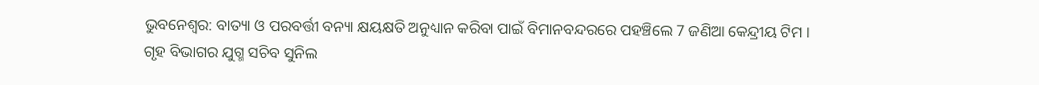ଭୁବନେଶ୍ବର: ବାତ୍ୟା ଓ ପରବର୍ତ୍ତୀ ବନ୍ୟା କ୍ଷୟକ୍ଷତି ଅନୁଧ୍ୟାନ କରିବା ପାଇଁ ବିମାନବନ୍ଦରରେ ପହଞ୍ଚିଲେ 7 ଜଣିଆ କେନ୍ଦ୍ରୀୟ ଟିମ । ଗୃହ ବିଭାଗର ଯୁଗ୍ମ ସଚିବ ସୁନିଲ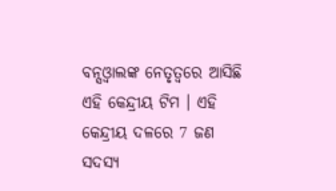ବନ୍ସଓ୍ବାଲଙ୍କ ନେତୃତ୍ବରେ ଆସିଛି ଏହି କେନ୍ଦ୍ରୀୟ ଟିମ । ଏହି କେନ୍ଦ୍ରୀୟ ଦଳରେ 7 ଜଣ ସଦସ୍ୟ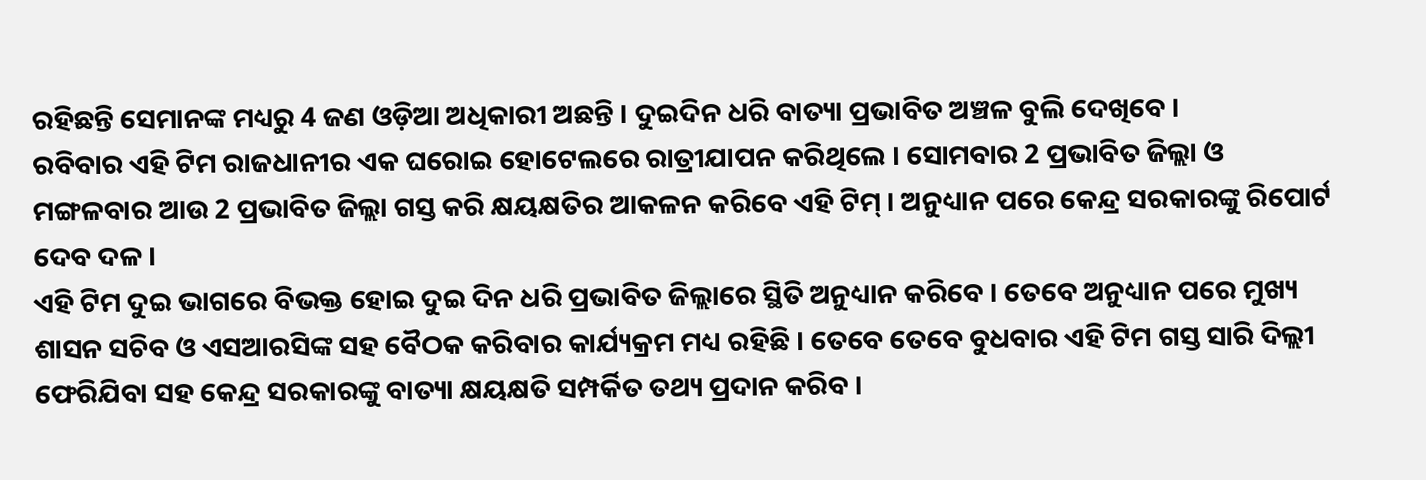ରହିଛନ୍ତି ସେମାନଙ୍କ ମଧ୍ୟରୁ 4 ଜଣ ଓଡ଼ିଆ ଅଧିକାରୀ ଅଛନ୍ତି । ଦୁଇଦିନ ଧରି ବାତ୍ୟା ପ୍ରଭାବିତ ଅଞ୍ଚଳ ବୁଲି ଦେଖିବେ ।
ରବିବାର ଏହି ଟିମ ରାଜଧାନୀର ଏକ ଘରୋଇ ହୋଟେଲରେ ରାତ୍ରୀଯାପନ କରିଥିଲେ । ସୋମବାର 2 ପ୍ରଭାବିତ ଜିଲ୍ଲା ଓ ମଙ୍ଗଳବାର ଆଉ 2 ପ୍ରଭାବିତ ଜିଲ୍ଲା ଗସ୍ତ କରି କ୍ଷୟକ୍ଷତିର ଆକଳନ କରିବେ ଏହି ଟିମ୍ । ଅନୁଧ୍ୟାନ ପରେ କେନ୍ଦ୍ର ସରକାରଙ୍କୁ ରିପୋର୍ଟ ଦେବ ଦଳ ।
ଏହି ଟିମ ଦୁଇ ଭାଗରେ ବିଭକ୍ତ ହୋଇ ଦୁଇ ଦିନ ଧରି ପ୍ରଭାବିତ ଜିଲ୍ଲାରେ ସ୍ଥିତି ଅନୁଧ୍ୟାନ କରିବେ । ତେବେ ଅନୁଧ୍ୟାନ ପରେ ମୁଖ୍ୟ ଶାସନ ସଚିବ ଓ ଏସଆରସିଙ୍କ ସହ ବୈଠକ କରିବାର କାର୍ଯ୍ୟକ୍ରମ ମଧ୍ୟ ରହିଛି । ତେବେ ତେବେ ବୁଧବାର ଏହି ଟିମ ଗସ୍ତ ସାରି ଦିଲ୍ଲୀ ଫେରିଯିବା ସହ କେନ୍ଦ୍ର ସରକାରଙ୍କୁ ବାତ୍ୟା କ୍ଷୟକ୍ଷତି ସମ୍ପର୍କିତ ତଥ୍ୟ ପ୍ରଦାନ କରିବ ।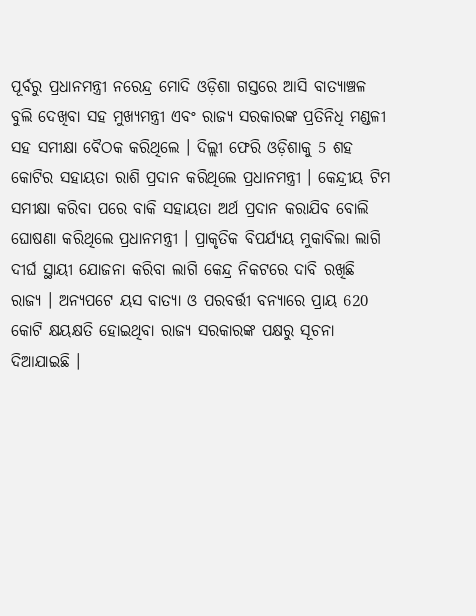ପୂର୍ବରୁ ପ୍ରଧାନମନ୍ତ୍ରୀ ନରେନ୍ଦ୍ର ମୋଦି ଓଡ଼ିଶା ଗସ୍ତରେ ଆସି ବାତ୍ୟାଞ୍ଚଳ ବୁଲି ଦେଖିବା ସହ ମୁଖ୍ୟମନ୍ତ୍ରୀ ଏବଂ ରାଜ୍ୟ ସରକାରଙ୍କ ପ୍ରତିନିଧି ମଣ୍ଡଳୀ ସହ ସମୀକ୍ଷା ବୈଠକ କରିଥିଲେ । ଦିଲ୍ଲୀ ଫେରି ଓଡ଼ିଶାକୁ 5 ଶହ କୋଟିର ସହାୟତା ରାଶି ପ୍ରଦାନ କରିଥିଲେ ପ୍ରଧାନମନ୍ତ୍ରୀ । କେନ୍ଦ୍ରୀୟ ଟିମ ସମୀକ୍ଷା କରିବା ପରେ ବାକି ସହାୟତା ଅର୍ଥ ପ୍ରଦାନ କରାଯିବ ବୋଲି ଘୋଷଣା କରିଥିଲେ ପ୍ରଧାନମନ୍ତ୍ରୀ । ପ୍ରାକୃତିକ ବିପର୍ଯ୍ୟୟ ମୁକାବିଲା ଲାଗି ଦୀର୍ଘ ସ୍ଥାୟୀ ଯୋଜନା କରିବା ଲାଗି କେନ୍ଦ୍ର ନିକଟରେ ଦାବି ରଖିଛି ରାଜ୍ୟ । ଅନ୍ୟପଟେ ୟସ ବାତ୍ୟା ଓ ପରବର୍ତ୍ତୀ ବନ୍ୟାରେ ପ୍ରାୟ 620 କୋଟି କ୍ଷୟକ୍ଷତି ହୋଇଥିବା ରାଜ୍ୟ ସରକାରଙ୍କ ପକ୍ଷରୁ ସୂଚନା ଦିଆଯାଇଛି ।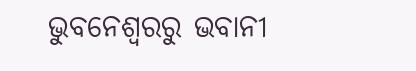ଭୁବନେଶ୍ବରରୁ ଭବାନୀ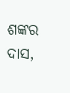ଶଙ୍କର ଦାସ,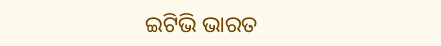ଇଟିଭି ଭାରତ